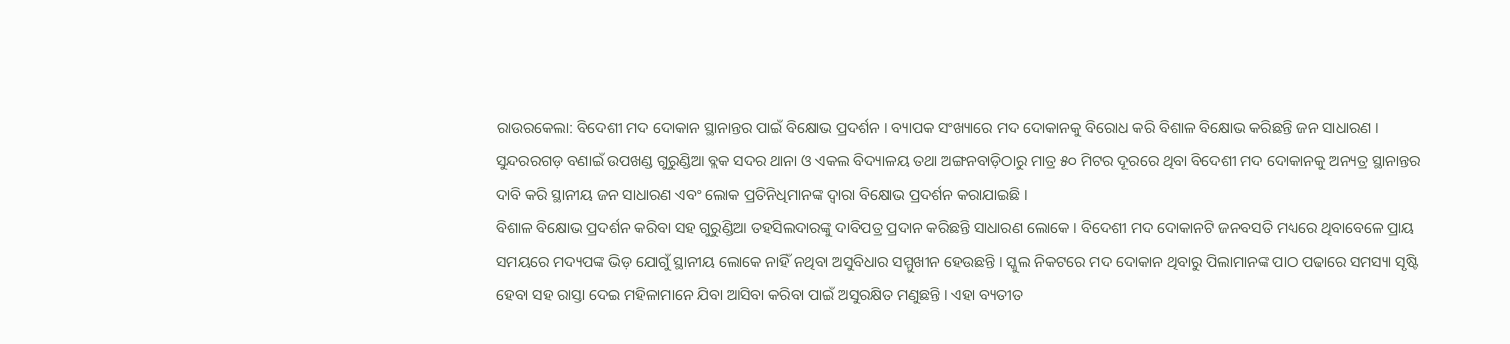ରାଉରକେଲା: ବିଦେଶୀ ମଦ ଦୋକାନ ସ୍ଥାନାନ୍ତର ପାଇଁ ବିକ୍ଷୋଭ ପ୍ରଦର୍ଶନ । ବ୍ୟାପକ ସଂଖ୍ୟାରେ ମଦ ଦୋକାନକୁ ବିରୋଧ କରି ବିଶାଳ ବିକ୍ଷୋଭ କରିଛନ୍ତି ଜନ ସାଧାରଣ । ସୁନ୍ଦରରଗଡ଼ ବଣାଇଁ ଉପଖଣ୍ଡ ଗୁରୁଣ୍ଡିଆ ବ୍ଲକ ସଦର ଥାନା ଓ ଏକଲ ବିଦ୍ୟାଳୟ ତଥା ଅଙ୍ଗନବାଡ଼ିଠାରୁ ମାତ୍ର ୫୦ ମିଟର ଦୂରରେ ଥିବା ବିଦେଶୀ ମଦ ଦୋକାନକୁ ଅନ୍ୟତ୍ର ସ୍ଥାନାନ୍ତର ଦାବି କରି ସ୍ଥାନୀୟ ଜନ ସାଧାରଣ ଏବଂ ଲୋକ ପ୍ରତିନିଧିମାନଙ୍କ ଦ୍ୱାରା ବିକ୍ଷୋଭ ପ୍ରଦର୍ଶନ କରାଯାଇଛି ।
ବିଶାଳ ବିକ୍ଷୋଭ ପ୍ରଦର୍ଶନ କରିବା ସହ ଗୁରୁଣ୍ଡିଆ ତହସିଲଦାରଙ୍କୁ ଦାବିପତ୍ର ପ୍ରଦାନ କରିଛନ୍ତି ସାଧାରଣ ଲୋକେ । ବିଦେଶୀ ମଦ ଦୋକାନଟି ଜନବସତି ମଧ୍ୟରେ ଥିବାବେଳେ ପ୍ରାୟ ସମୟରେ ମଦ୍ୟପଙ୍କ ଭିଡ଼ ଯୋଗୁଁ ସ୍ଥାନୀୟ ଲୋକେ ନାହିଁ ନଥିବା ଅସୁବିଧାର ସମ୍ମୁଖୀନ ହେଉଛନ୍ତି । ସ୍କୁଲ ନିକଟରେ ମଦ ଦୋକାନ ଥିବାରୁ ପିଲାମାନଙ୍କ ପାଠ ପଢାରେ ସମସ୍ୟା ସୃଷ୍ଟି ହେବା ସହ ରାସ୍ତା ଦେଇ ମହିଳାମାନେ ଯିବା ଆସିବା କରିବା ପାଇଁ ଅସୁରକ୍ଷିତ ମଣୁଛନ୍ତି । ଏହା ବ୍ୟତୀତ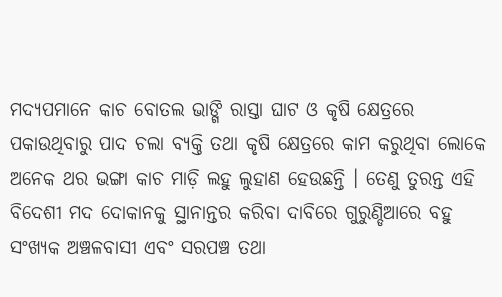ମଦ୍ୟପମାନେ କାଚ ବୋତଲ ଭାଙ୍ଗି ରାସ୍ତା ଘାଟ ଓ କୃଷି କ୍ଷେତ୍ରରେ ପକାଉଥିବାରୁ ପାଦ ଚଲା ବ୍ୟକ୍ତି ତଥା କୃଷି କ୍ଷେତ୍ରରେ କାମ କରୁଥିବା ଲୋକେ ଅନେକ ଥର ଭଙ୍ଗା କାଚ ମାଡ଼ି ଲହୁ ଲୁହାଣ ହେଉଛନ୍ତି । ତେଣୁ ତୁରନ୍ତ ଏହି ବିଦେଶୀ ମଦ ଦୋକାନକୁ ସ୍ଥାନାନ୍ତର କରିବା ଦାବିରେ ଗୁରୁଣ୍ଡିଆରେ ବହୁ ସଂଖ୍ୟକ ଅଞ୍ଚଳବାସୀ ଏବଂ ସରପଞ୍ଚ ତଥା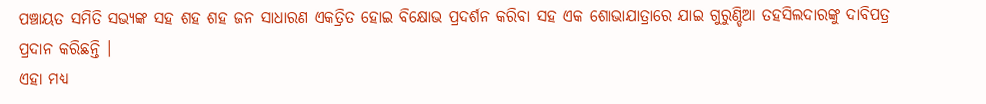ପଞ୍ଚାୟତ ସମିତି ସଭ୍ୟଙ୍କ ସହ ଶହ ଶହ ଜନ ସାଧାରଣ ଏକତ୍ରିତ ହୋଇ ବିକ୍ଷୋଭ ପ୍ରଦର୍ଶନ କରିବା ସହ ଏକ ଶୋଭାଯାତ୍ରାରେ ଯାଇ ଗୁରୁଣ୍ଡିଆ ତହସିଲଦାରଙ୍କୁ ଦାବିପତ୍ର ପ୍ରଦାନ କରିଛନ୍ତି ।
ଏହା ମଧ୍ୟ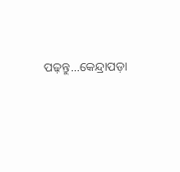ପଢ଼ନ୍ତୁ...କେନ୍ଦ୍ରାପଡ଼ା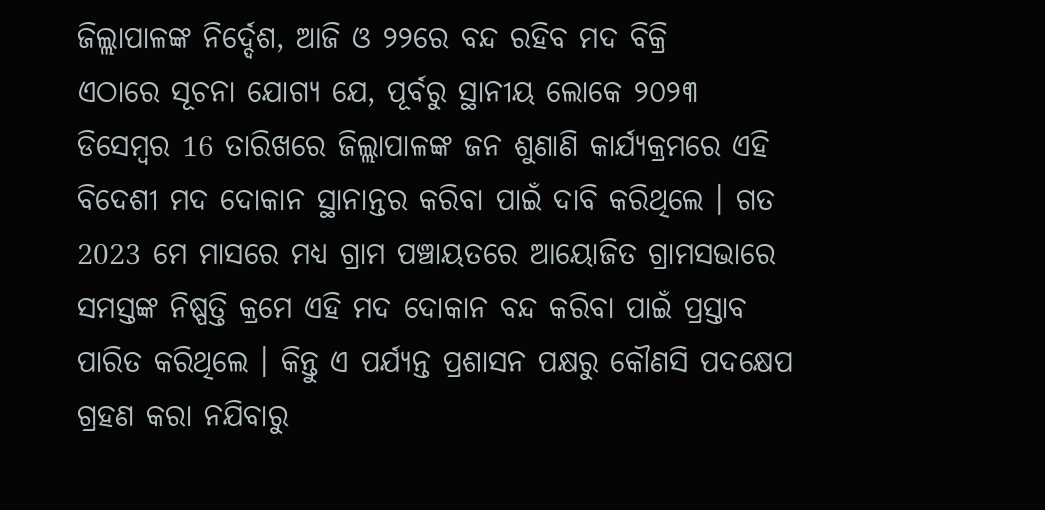ଜିଲ୍ଲାପାଳଙ୍କ ନିର୍ଦ୍ଦେଶ, ଆଜି ଓ ୨୨ରେ ବନ୍ଦ ରହିବ ମଦ ବିକ୍ରି
ଏଠାରେ ସୂଚନା ଯୋଗ୍ୟ ଯେ, ପୂର୍ବରୁ ସ୍ଥାନୀୟ ଲୋକେ ୨୦୨୩ ଡିସେମ୍ବର 16 ତାରିଖରେ ଜିଲ୍ଲାପାଳଙ୍କ ଜନ ଶୁଣାଣି କାର୍ଯ୍ୟକ୍ରମରେ ଏହି ବିଦେଶୀ ମଦ ଦୋକାନ ସ୍ଥାନାନ୍ତର କରିବା ପାଇଁ ଦାବି କରିଥିଲେ । ଗତ 2023 ମେ ମାସରେ ମଧ୍ୟ ଗ୍ରାମ ପଞ୍ଚାୟତରେ ଆୟୋଜିତ ଗ୍ରାମସଭାରେ ସମସ୍ତଙ୍କ ନିଷ୍ପତ୍ତି କ୍ରମେ ଏହି ମଦ ଦୋକାନ ବନ୍ଦ କରିବା ପାଇଁ ପ୍ରସ୍ତାବ ପାରିତ କରିଥିଲେ । କିନ୍ତୁ ଏ ପର୍ଯ୍ୟନ୍ତ ପ୍ରଶାସନ ପକ୍ଷରୁ କୌଣସି ପଦକ୍ଷେପ ଗ୍ରହଣ କରା ନଯିବାରୁ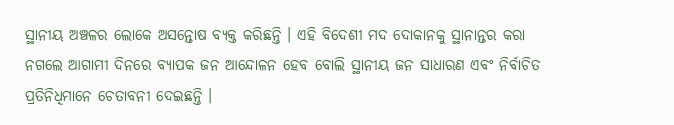ସ୍ଥାନୀୟ ଅଞ୍ଚଳର ଲୋକେ ଅସନ୍ତୋଷ ବ୍ୟକ୍ତ କରିଛନ୍ତି । ଏହି ବିଦେଶୀ ମଦ ଦୋକାନକୁ ସ୍ଥାନାନ୍ତର କରା ନଗଲେ ଆଗାମୀ ଦିନରେ ବ୍ୟାପକ ଜନ ଆନ୍ଦୋଳନ ହେବ ବୋଲି ସ୍ଥାନୀୟ ଜନ ସାଧାରଣ ଏବଂ ନିର୍ବାଚିତ ପ୍ରତିନିଧିମାନେ ଚେତାବନୀ ଦେଇଛନ୍ତି ।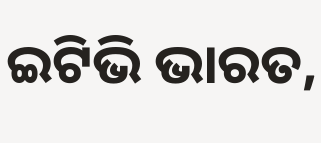ଇଟିଭି ଭାରତ,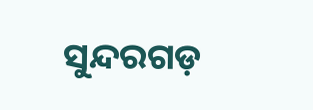ସୁନ୍ଦରଗଡ଼